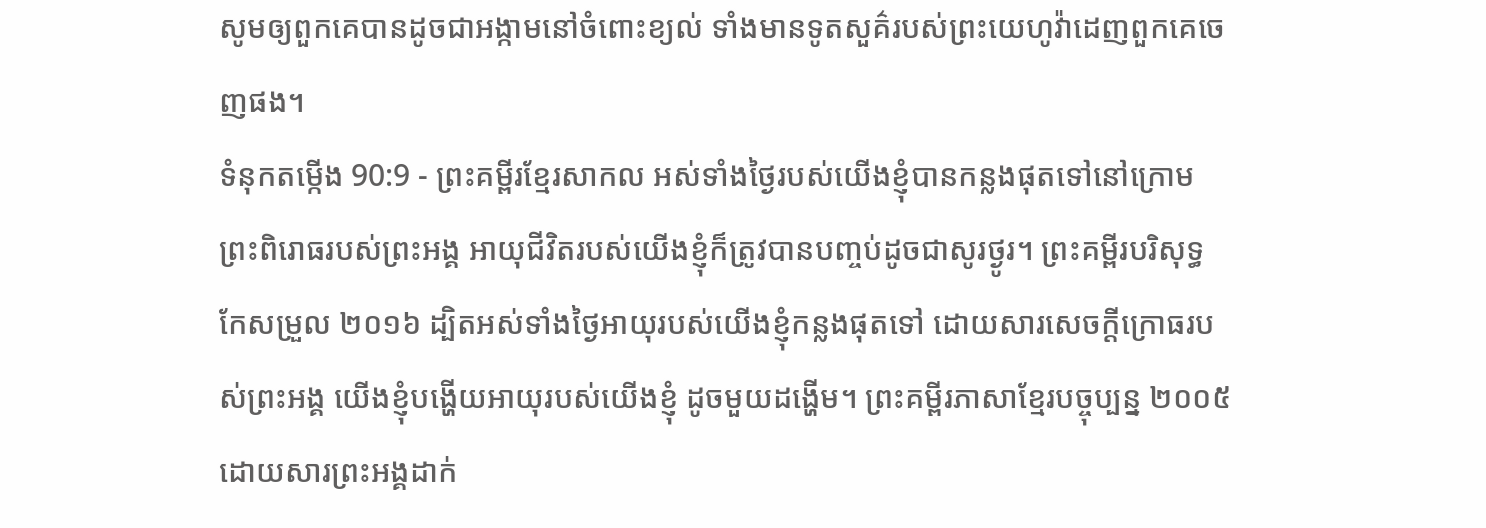សូមឲ្យពួកគេបានដូចជាអង្កាមនៅចំពោះខ្យល់ ទាំងមានទូតសួគ៌របស់ព្រះយេហូវ៉ាដេញពួកគេចេញផង។
ទំនុកតម្កើង 90:9 - ព្រះគម្ពីរខ្មែរសាកល អស់ទាំងថ្ងៃរបស់យើងខ្ញុំបានកន្លងផុតទៅនៅក្រោមព្រះពិរោធរបស់ព្រះអង្គ អាយុជីវិតរបស់យើងខ្ញុំក៏ត្រូវបានបញ្ចប់ដូចជាសូរថ្ងូរ។ ព្រះគម្ពីរបរិសុទ្ធកែសម្រួល ២០១៦ ដ្បិតអស់ទាំងថ្ងៃអាយុរបស់យើងខ្ញុំកន្លងផុតទៅ ដោយសារសេចក្ដីក្រោធរបស់ព្រះអង្គ យើងខ្ញុំបង្ហើយអាយុរបស់យើងខ្ញុំ ដូចមួយដង្ហើម។ ព្រះគម្ពីរភាសាខ្មែរបច្ចុប្បន្ន ២០០៥ ដោយសារព្រះអង្គដាក់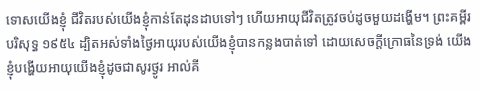ទោសយើងខ្ញុំ ជីវិតរបស់យើងខ្ញុំកាន់តែដុនដាបទៅៗ ហើយអាយុជីវិតត្រូវចប់ដូចមួយដង្ហើម។ ព្រះគម្ពីរបរិសុទ្ធ ១៩៥៤ ដ្បិតអស់ទាំងថ្ងៃអាយុរបស់យើងខ្ញុំបានកន្លងបាត់ទៅ ដោយសេចក្ដីក្រោធនៃទ្រង់ យើងខ្ញុំបង្ហើយអាយុយើងខ្ញុំដូចជាសូរថ្ងូរ អាល់គី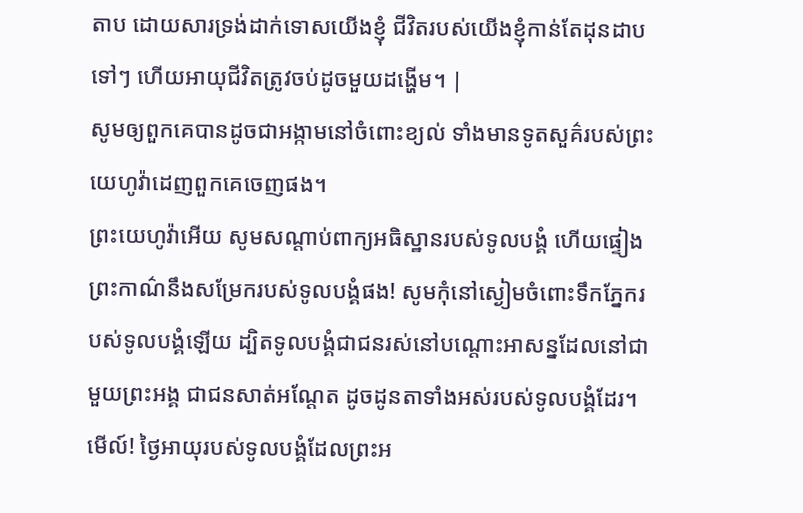តាប ដោយសារទ្រង់ដាក់ទោសយើងខ្ញុំ ជីវិតរបស់យើងខ្ញុំកាន់តែដុនដាបទៅៗ ហើយអាយុជីវិតត្រូវចប់ដូចមួយដង្ហើម។ |
សូមឲ្យពួកគេបានដូចជាអង្កាមនៅចំពោះខ្យល់ ទាំងមានទូតសួគ៌របស់ព្រះយេហូវ៉ាដេញពួកគេចេញផង។
ព្រះយេហូវ៉ាអើយ សូមសណ្ដាប់ពាក្យអធិស្ឋានរបស់ទូលបង្គំ ហើយផ្ទៀងព្រះកាណ៌នឹងសម្រែករបស់ទូលបង្គំផង! សូមកុំនៅស្ងៀមចំពោះទឹកភ្នែករបស់ទូលបង្គំឡើយ ដ្បិតទូលបង្គំជាជនរស់នៅបណ្ដោះអាសន្នដែលនៅជាមួយព្រះអង្គ ជាជនសាត់អណ្ដែត ដូចដូនតាទាំងអស់របស់ទូលបង្គំដែរ។
មើល៍! ថ្ងៃអាយុរបស់ទូលបង្គំដែលព្រះអ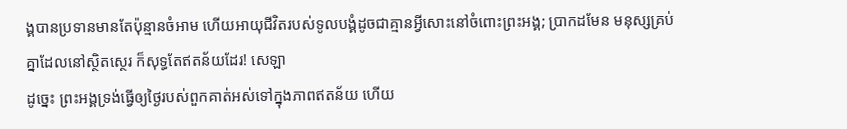ង្គបានប្រទានមានតែប៉ុន្មានចំអាម ហើយអាយុជីវិតរបស់ទូលបង្គំដូចជាគ្មានអ្វីសោះនៅចំពោះព្រះអង្គ; ប្រាកដមែន មនុស្សគ្រប់គ្នាដែលនៅស្ថិតស្ថេរ ក៏សុទ្ធតែឥតន័យដែរ! សេឡា
ដូច្នេះ ព្រះអង្គទ្រង់ធ្វើឲ្យថ្ងៃរបស់ពួកគាត់អស់ទៅក្នុងភាពឥតន័យ ហើយ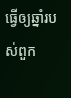ធ្វើឲ្យឆ្នាំរបស់ពួក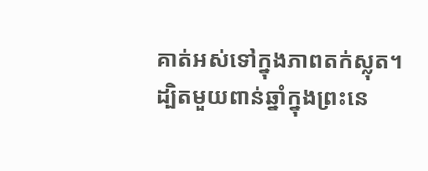គាត់អស់ទៅក្នុងភាពតក់ស្លុត។
ដ្បិតមួយពាន់ឆ្នាំក្នុងព្រះនេ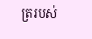ត្ររបស់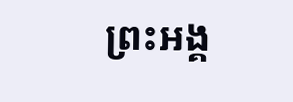ព្រះអង្គ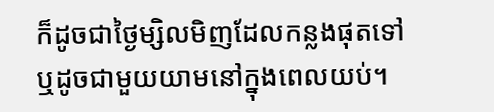ក៏ដូចជាថ្ងៃម្សិលមិញដែលកន្លងផុតទៅ ឬដូចជាមួយយាមនៅក្នុងពេលយប់។